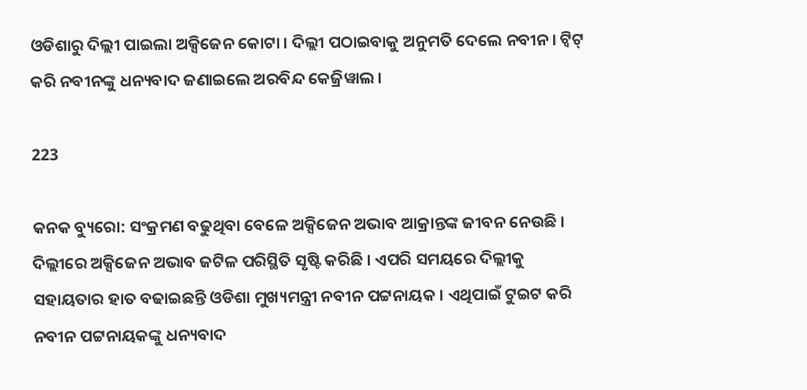ଓଡିଶାରୁ ଦିଲ୍ଲୀ ପାଇଲା ଅକ୍ସିଜେନ କୋଟା । ଦିଲ୍ଲୀ ପଠାଇବାକୁ ଅନୁମତି ଦେଲେ ନବୀନ । ଟ୍ୱିଟ୍ କରି ନବୀନଙ୍କୁ ଧନ୍ୟବାଦ ଜଣାଇଲେ ଅରବିନ୍ଦ କେଜ୍ରିୱାଲ ।

223

କନକ ବ୍ୟୁରୋ: ସଂକ୍ରମଣ ବଢୁଥିବା ବେଳେ ଅକ୍ସିଜେନ ଅଭାବ ଆକ୍ରାନ୍ତଙ୍କ ଜୀବନ ନେଉଛି । ଦିଲ୍ଲୀରେ ଅକ୍ସିଜେନ ଅଭାବ ଜଟିଳ ପରିସ୍ଥିତି ସୃଷ୍ଟି କରିଛି । ଏପରି ସମୟରେ ଦିଲ୍ଲୀକୁ ସହାୟତାର ହାତ ବଢାଇଛନ୍ତି ଓଡିଶା ମୁଖ୍ୟମନ୍ତ୍ରୀ ନବୀନ ପଟ୍ଟନାୟକ । ଏଥିପାଇଁ ଟୁଇଟ କରି ନବୀନ ପଟ୍ଟନାୟକଙ୍କୁ ଧନ୍ୟବାଦ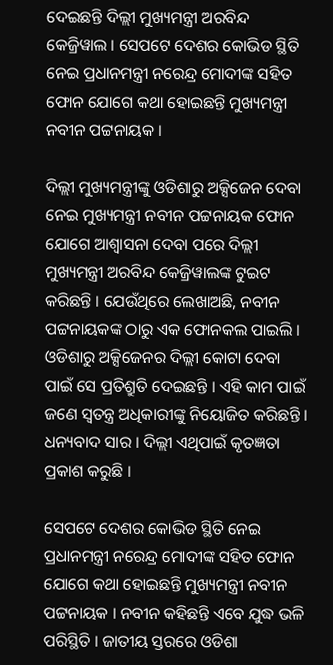ଦେଇଛନ୍ତି ଦିଲ୍ଲୀ ମୁଖ୍ୟମନ୍ତ୍ରୀ ଅରବିନ୍ଦ କେଜ୍ରିୱାଲ । ସେପଟେ ଦେଶର କୋଭିଡ ସ୍ଥିତି ନେଇ ପ୍ରଧାନମନ୍ତ୍ରୀ ନରେନ୍ଦ୍ର ମୋଦୀଙ୍କ ସହିତ ଫୋନ ଯୋଗେ କଥା ହୋଇଛନ୍ତି ମୁଖ୍ୟମନ୍ତ୍ରୀ ନବୀନ ପଟ୍ଟନାୟକ ।

ଦିଲ୍ଲୀ ମୁଖ୍ୟମନ୍ତ୍ରୀଙ୍କୁ ଓଡିଶାରୁ ଅକ୍ସିଜେନ ଦେବା ନେଇ ମୁଖ୍ୟମନ୍ତ୍ରୀ ନବୀନ ପଟ୍ଟନାୟକ ଫୋନ ଯୋଗେ ଆଶ୍ୱାସନା ଦେବା ପରେ ଦିଲ୍ଲୀ ମୁଖ୍ୟମନ୍ତ୍ରୀ ଅରବିନ୍ଦ କେଜ୍ରିୱାଲଙ୍କ ଟୁଇଟ କରିଛନ୍ତି । ଯେଉଁଥିରେ ଲେଖାଅଛି, ନବୀନ ପଟ୍ଟନାୟକଙ୍କ ଠାରୁ ଏକ ଫୋନକଲ ପାଇଲି । ଓଡିଶାରୁ ଅକ୍ସିଜେନର ଦିଲ୍ଲୀ କୋଟା ଦେବା ପାଇଁ ସେ ପ୍ରତିଶ୍ରୁତି ଦେଇଛନ୍ତି । ଏହି କାମ ପାଇଁ ଜଣେ ସ୍ୱତନ୍ତ୍ର ଅଧିକାରୀଙ୍କୁ ନିୟୋଜିତ କରିଛନ୍ତି । ଧନ୍ୟବାଦ ସାର । ଦିଲ୍ଲୀ ଏଥିପାଇଁ କୃତଜ୍ଞତା ପ୍ରକାଶ କରୁଛି ।

ସେପଟେ ଦେଶର କୋଭିଡ ସ୍ଥିତି ନେଇ ପ୍ରଧାନମନ୍ତ୍ରୀ ନରେନ୍ଦ୍ର ମୋଦୀଙ୍କ ସହିତ ଫୋନ ଯୋଗେ କଥା ହୋଇଛନ୍ତି ମୁଖ୍ୟମନ୍ତ୍ରୀ ନବୀନ ପଟ୍ଟନାୟକ । ନବୀନ କହିଛନ୍ତି ଏବେ ଯୁଦ୍ଧ ଭଳି ପରିସ୍ଥିତି । ଜାତୀୟ ସ୍ତରରେ ଓଡିଶା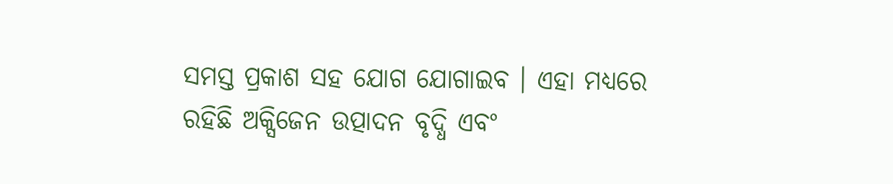ସମସ୍ତ ପ୍ରକାଶ ସହ ଯୋଗ ଯୋଗାଇବ । ଏହା ମଧ୍ୟରେ ରହିଛି ଅକ୍ସିଜେନ ଉତ୍ପାଦନ ବୃଦ୍ଧି ଏବଂ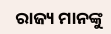ରାଜ୍ୟ ମାନଙ୍କୁ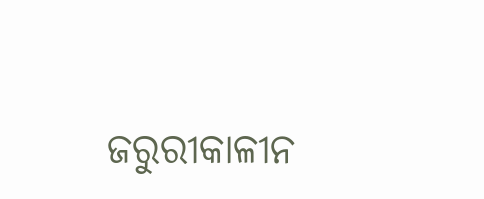ଜରୁରୀକାଳୀନ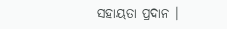ସହାୟତା ପ୍ରଦାନ ।